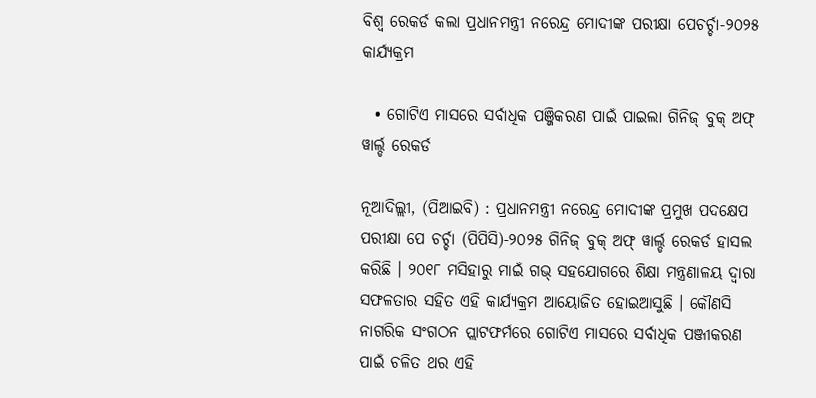ବିଶ୍ୱ ରେକର୍ଡ କଲା ପ୍ରଧାନମନ୍ତ୍ରୀ ନରେନ୍ଦ୍ର ମୋଦୀଙ୍କ ପରୀକ୍ଷା ପେଚର୍ଚ୍ଚା-୨୦୨୫ କାର୍ଯ୍ୟକ୍ରମ

  • ଗୋଟିଏ ମାସରେ ସର୍ବାଧିକ ପଞ୍ଜିକରଣ ପାଇଁ ପାଇଲା ଗିନିଜ୍ ବୁକ୍ ଅଫ୍ ୱାର୍ଲ୍ଡ ରେକର୍ଡ

ନୂଆଦିଲ୍ଲୀ, (ପିଆଇବି) : ପ୍ରଧାନମନ୍ତ୍ରୀ ନରେନ୍ଦ୍ର ମୋଦୀଙ୍କ ପ୍ରମୁଖ ପଦକ୍ଷେପ ପରୀକ୍ଷା ପେ ଚର୍ଚ୍ଚା (ପିପିସି)-୨୦୨୫ ଗିନିଜ୍ ବୁକ୍ ଅଫ୍ ୱାର୍ଲ୍ଡ ରେକର୍ଡ ହାସଲ କରିଛି । ୨୦୧୮ ମସିହାରୁ ମାଇଁ ଗଭ୍ ସହଯୋଗରେ ଶିକ୍ଷା ମନ୍ତ୍ରଣାଳୟ ଦ୍ୱାରା ସଫଳତାର ସହିତ ଏହି କାର୍ଯ୍ୟକ୍ରମ ଆୟୋଜିତ ହୋଇଆସୁଛି । କୌଣସି ନାଗରିକ ସଂଗଠନ ପ୍ଲାଟଫର୍ମରେ ଗୋଟିଏ ମାସରେ ସର୍ବାଧିକ ପଞ୍ଜୀକରଣ ପାଇଁ ଚଳିତ ଥର ଏହି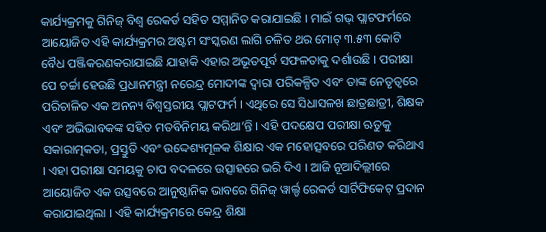କାର୍ଯ୍ୟକ୍ରମକୁ ଗିନିଜ୍ ବିଶ୍ୱ ରେକର୍ଡ ସହିତ ସମ୍ମାନିତ କରାଯାଇଛି । ମାଇଁ ଗଭ୍ ପ୍ଲାଟଫର୍ମରେ ଆୟୋଜିତ ଏହି କାର୍ଯ୍ୟକ୍ରମର ଅଷ୍ଟମ ସଂସ୍କରଣ ଲାଗି ଚଳିତ ଥର ମୋଟ୍ ୩.୫୩ କୋଟି ବୈଧ ପଞ୍ଜିକରଣକରାଯାଇଛି ଯାହାକି ଏହାର ଅଭୂତପୂର୍ବ ସଫଳତାକୁ ଦର୍ଶାଉଛି । ପରୀକ୍ଷା ପେ ଚର୍ଚ୍ଚା ହେଉଛି ପ୍ରଧାନମନ୍ତ୍ରୀ ନରେନ୍ଦ୍ର ମୋଦୀଙ୍କ ଦ୍ୱାରା ପରିକଳ୍ପିତ ଏବଂ ତାଙ୍କ ନେତୃତ୍ୱରେ ପରିଚାଳିତ ଏକ ଅନନ୍ୟ ବିଶ୍ୱସ୍ତରୀୟ ପ୍ଲାଟଫର୍ମ । ଏଥିରେ ସେ ସିଧାସଳଖ ଛାତ୍ରଛାତ୍ରୀ, ଶିକ୍ଷକ ଏବଂ ଅଭିଭାବକଙ୍କ ସହିତ ମତବିନିମୟ କରିଥା’ନ୍ତି । ଏହି ପଦକ୍ଷେପ ପରୀକ୍ଷା ଋତୁକୁ ସକାରାତ୍ମକତା, ପ୍ରସ୍ତୁତି ଏବଂ ଉଦ୍ଦେଶ୍ୟମୂଳକ ଶିକ୍ଷାର ଏକ ମହୋତ୍ସବରେ ପରିଣତ କରିଥାଏ । ଏହା ପରୀକ୍ଷା ସମୟକୁ ଚାପ ବଦଳରେ ଉତ୍ସାହରେ ଭରି ଦିଏ । ଆଜି ନୂଆଦିଲ୍ଲୀରେ ଆୟୋଜିତ ଏକ ଉତ୍ସବରେ ଆନୁଷ୍ଠାନିକ ଭାବରେ ଗିନିଜ୍ ୱାର୍ଲ୍ଡ ରେକର୍ଡ ସାର୍ଟିଫିକେଟ୍ ପ୍ରଦାନ କରାଯାଇଥିଲା । ଏହି କାର୍ଯ୍ୟକ୍ରମରେ କେନ୍ଦ୍ର ଶିକ୍ଷା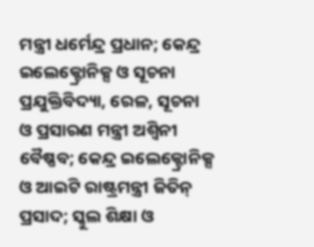ମନ୍ତ୍ରୀ ଧର୍ମେନ୍ଦ୍ର ପ୍ରଧାନ; କେନ୍ଦ୍ର ଇଲେକ୍ଟ୍ରୋନିକ୍ସ ଓ ସୂଚନା ପ୍ରଯୁକ୍ତିବିଦ୍ୟା, ରେଳ, ସୂଚନା ଓ ପ୍ରସାରଣ ମନ୍ତ୍ରୀ ଅଶ୍ୱିନୀ ବୈଷ୍ଣବ; କେନ୍ଦ୍ର ଇଲେକ୍ଟ୍ରୋନିକ୍ସ ଓ ଆଇଟି ରାଷ୍ଟ୍ରମନ୍ତ୍ରୀ ଜିତିନ୍ ପ୍ରସାଦ; ସ୍କୁଲ ଶିକ୍ଷା ଓ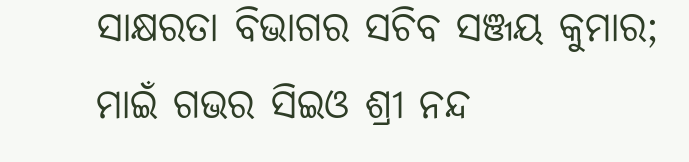ସାକ୍ଷରତା ବିଭାଗର ସଚିବ ସଞ୍ଜୟ କୁମାର; ମାଇଁ ଗଭର ସିଇଓ ଶ୍ରୀ ନନ୍ଦ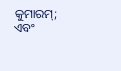କୁମାରମ୍; ଏବଂ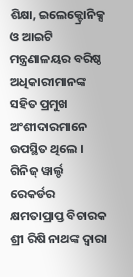ଶିକ୍ଷା, ଇଲେକ୍ଟ୍ରୋନିକ୍ସ ଓ ଆଇଟି ମନ୍ତ୍ରଣାଳୟର ବରିଷ୍ଠ ଅଧିକାରୀମାନଙ୍କ ସହିତ ପ୍ରମୁଖ ଅଂଶୀଦାରମାନେ ଉପସ୍ଥିତ ଥିଲେ । ଗିନିଜ୍ ୱାର୍ଲ୍ଡ ରେକର୍ଡର କ୍ଷମତାପ୍ରାପ୍ତ ବିଚାରକ ଶ୍ରୀ ରିଷି ନାଥଙ୍କ ଦ୍ୱାରା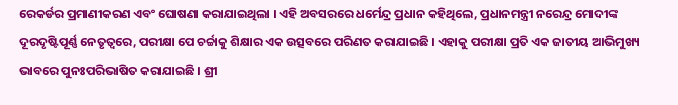ରେକର୍ଡର ପ୍ରମାଣୀକରଣ ଏବଂ ଘୋଷଣା କରାଯାଇଥିଲା । ଏହି ଅବସରରେ ଧର୍ମେନ୍ଦ୍ର ପ୍ରଧାନ କହିଥିଲେ, ପ୍ରଧାନମନ୍ତ୍ରୀ ନରେନ୍ଦ୍ର ମୋଦୀଙ୍କ ଦୂରଦୃଷ୍ଟିପୂର୍ଣ୍ଣ ନେତୃତ୍ୱରେ, ପରୀକ୍ଷା ପେ ଚର୍ଚ୍ଚାକୁ ଶିକ୍ଷାର ଏକ ଉତ୍ସବରେ ପରିଣତ କରାଯାଇଛି । ଏହାକୁ ପରୀକ୍ଷା ପ୍ରତି ଏକ ଜାତୀୟ ଆଭିମୁଖ୍ୟ ଭାବରେ ପୁନଃପରିଭାଷିତ କରାଯାଇଛି । ଶ୍ରୀ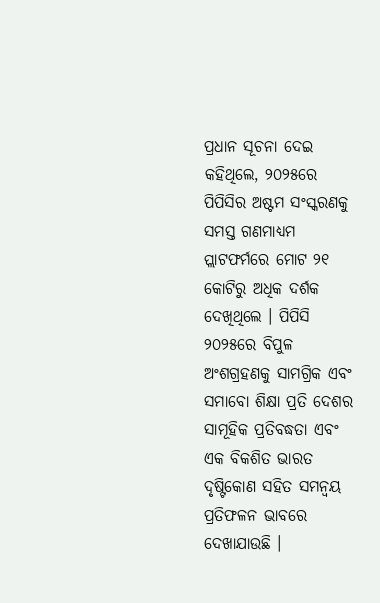ପ୍ରଧାନ ସୂଚନା ଦେଇ କହିଥିଲେ, ୨୦୨୫ରେ ପିପିସିର ଅଷ୍ଟମ ସଂସ୍କରଣକୁ ସମସ୍ତ ଗଣମାଧ୍ୟମ ପ୍ଲାଟଫର୍ମରେ ମୋଟ ୨୧ କୋଟିରୁ ଅଧିକ ଦର୍ଶକ ଦେଖିଥିଲେ । ପିପିସି ୨୦୨୫ରେ ବିପୁଳ ଅଂଶଗ୍ରହଣକୁ ସାମଗ୍ରିକ ଏବଂ ସମାବୋ ଶିକ୍ଷା ପ୍ରତି ଦେଶର ସାମୂହିକ ପ୍ରତିବଦ୍ଧତା ଏବଂ ଏକ ବିକଶିତ ଭାରତ ଦୃଷ୍ଟିକୋଣ ସହିତ ସମନ୍ୱୟ ପ୍ରତିଫଳନ ଭାବରେ ଦେଖାଯାଉଛି ।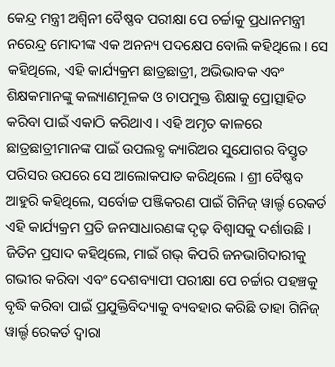କେନ୍ଦ୍ର ମନ୍ତ୍ରୀ ଅଶ୍ୱିନୀ ବୈଷ୍ଣବ ପରୀକ୍ଷା ପେ ଚର୍ଚ୍ଚାକୁ ପ୍ରଧାନମନ୍ତ୍ରୀ ନରେନ୍ଦ୍ର ମୋଦୀଙ୍କ ଏକ ଅନନ୍ୟ ପଦକ୍ଷେପ ବୋଲି କହିଥିଲେ । ସେ କହିଥିଲେ, ଏହି କାର୍ଯ୍ୟକ୍ରମ ଛାତ୍ରଛାତ୍ରୀ, ଅଭିଭାବକ ଏବଂ ଶିକ୍ଷକମାନଙ୍କୁ କଲ୍ୟାଣମୂଳକ ଓ ଚାପମୁକ୍ତ ଶିକ୍ଷାକୁ ପ୍ରୋତ୍ସାହିତ କରିବା ପାଇଁ ଏକାଠି କରିଥାଏ । ଏହି ଅମୃତ କାଳରେ ଛାତ୍ରଛାତ୍ରୀମାନଙ୍କ ପାଇଁ ଉପଲବ୍ଧ କ୍ୟାରିଅର ସୁଯୋଗର ବିସ୍ତୃତ ପରିସର ଉପରେ ସେ ଆଲୋକପାତ କରିଥିଲେ । ଶ୍ରୀ ବୈଷ୍ଣବ ଆହୁରି କହିଥିଲେ, ସର୍ବୋଚ୍ଚ ପଞ୍ଜିକରଣ ପାଇଁ ଗିନିଜ୍ ୱାର୍ଲ୍ଡ ରେକର୍ଡ ଏହି କାର୍ଯ୍ୟକ୍ରମ ପ୍ରତି ଜନସାଧାରଣଙ୍କ ଦୃଢ଼ ବିଶ୍ୱାସକୁ ଦର୍ଶାଉଛି । ଜିତିନ ପ୍ରସାଦ କହିଥିଲେ, ମାଇଁ ଗଭ୍ କିପରି ଜନଭାଗିଦାରୀକୁ ଗଭୀର କରିବା ଏବଂ ଦେଶବ୍ୟାପୀ ପରୀକ୍ଷା ପେ ଚର୍ଚ୍ଚାର ପହଞ୍ଚକୁ ବୃଦ୍ଧି କରିବା ପାଇଁ ପ୍ରଯୁକ୍ତିବିଦ୍ୟାକୁ ବ୍ୟବହାର କରିଛି ତାହା ଗିନିଜ୍ ୱାର୍ଲ୍ଡ ରେକର୍ଡ ଦ୍ୱାରା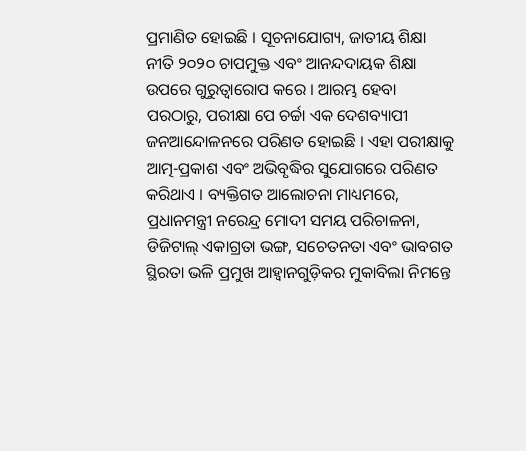ପ୍ରମାଣିତ ହୋଇଛି । ସୂଚନାଯୋଗ୍ୟ, ଜାତୀୟ ଶିକ୍ଷା ନୀତି ୨୦୨୦ ଚାପମୁକ୍ତ ଏବଂ ଆନନ୍ଦଦାୟକ ଶିକ୍ଷା ଉପରେ ଗୁରୁତ୍ୱାରୋପ କରେ । ଆରମ୍ଭ ହେବା ପରଠାରୁ, ପରୀକ୍ଷା ପେ ଚର୍ଚ୍ଚା ଏକ ଦେଶବ୍ୟାପୀ ଜନଆନ୍ଦୋଳନରେ ପରିଣତ ହୋଇଛି । ଏହା ପରୀକ୍ଷାକୁ ଆତ୍ମ-ପ୍ରକାଶ ଏବଂ ଅଭିବୃଦ୍ଧିର ସୁଯୋଗରେ ପରିଣତ କରିଥାଏ । ବ୍ୟକ୍ତିଗତ ଆଲୋଚନା ମାଧ୍ୟମରେ, ପ୍ରଧାନମନ୍ତ୍ରୀ ନରେନ୍ଦ୍ର ମୋଦୀ ସମୟ ପରିଚାଳନା, ଡିଜିଟାଲ୍ ଏକାଗ୍ରତା ଭଙ୍ଗ, ସଚେତନତା ଏବଂ ଭାବଗତ ସ୍ଥିରତା ଭଳି ପ୍ରମୁଖ ଆହ୍ୱାନଗୁଡ଼ିକର ମୁକାବିଲା ନିମନ୍ତେ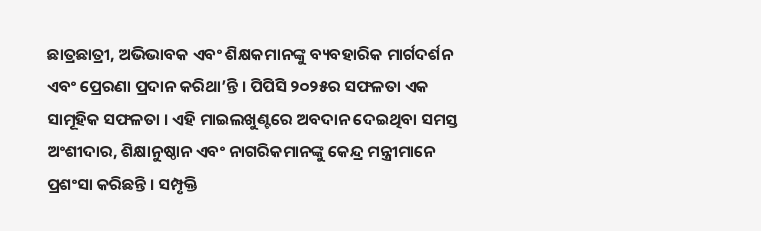ଛାତ୍ରଛାତ୍ରୀ, ଅଭିଭାବକ ଏବଂ ଶିକ୍ଷକମାନଙ୍କୁ ବ୍ୟବହାରିକ ମାର୍ଗଦର୍ଶନ ଏବଂ ପ୍ରେରଣା ପ୍ରଦାନ କରିଥା’ନ୍ତି । ପିପିସି ୨୦୨୫ର ସଫଳତା ଏକ ସାମୂହିକ ସଫଳତା । ଏହି ମାଇଲଖୁଣ୍ଟରେ ଅବଦାନ ଦେଇଥିବା ସମସ୍ତ ଅଂଶୀଦାର, ଶିକ୍ଷାନୁଷ୍ଠାନ ଏବଂ ନାଗରିକମାନଙ୍କୁ କେନ୍ଦ୍ର ମନ୍ତ୍ରୀମାନେ ପ୍ରଶଂସା କରିଛନ୍ତି । ସମ୍ପୃକ୍ତି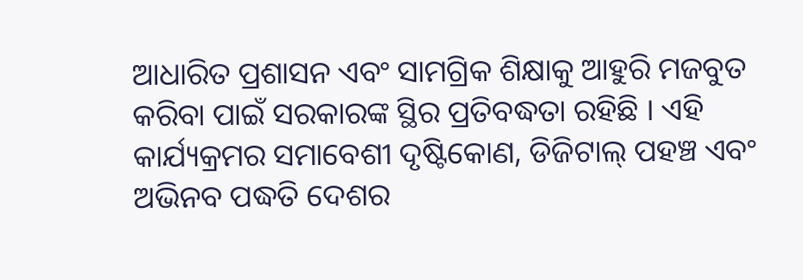ଆଧାରିତ ପ୍ରଶାସନ ଏବଂ ସାମଗ୍ରିକ ଶିକ୍ଷାକୁ ଆହୁରି ମଜବୁତ କରିବା ପାଇଁ ସରକାରଙ୍କ ସ୍ଥିର ପ୍ରତିବଦ୍ଧତା ରହିଛି । ଏହି କାର୍ଯ୍ୟକ୍ରମର ସମାବେଶୀ ଦୃଷ୍ଟିକୋଣ, ଡିଜିଟାଲ୍ ପହଞ୍ଚ ଏବଂ ଅଭିନବ ପଦ୍ଧତି ଦେଶର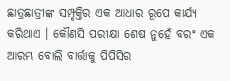ଛାତ୍ରଛାତ୍ରୀଙ୍କ ସମ୍ପୃକ୍ତିର ଏକ ଆଧାର ରୂପେ କାର୍ଯ୍ୟ କରିଥାଏ । କୌଣସି ପରୀକ୍ଷା ଶେଷ ନୁହେଁ ବରଂ ଏକ ଆରମ୍ଭ ବୋଲି ବାର୍ତ୍ତାକୁ ପିପିସିର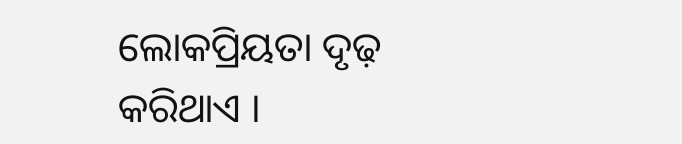ଲୋକପ୍ରିୟତା ଦୃଢ଼ କରିଥାଏ ।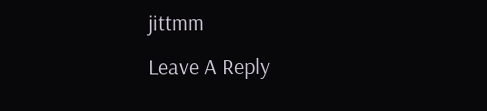jittmm
Leave A Reply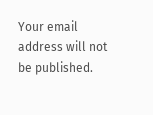Your email address will not be published.